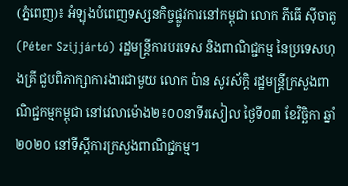(ភ្នំពេញ)៖ អំឡុងបំពេញទស្សនកិច្ចផ្លូវការនៅកម្ពុជា លោក ភីធើ ស៊ីចាតូ (Péter Szijjártó) រដ្ឋមន្រ្តីការបរទេស និងពាណិជ្ជកម្ម នៃប្រទេសហុងគ្រី ជួបពិភាក្សាការងារជាមួយ លោក ប៉ាន សូរស័ក្តិ រដ្ឋមន្រ្តីក្រសួងពាណិជ្ជកម្មកម្ពុជា នៅវេលាម៉ោង២៖០០នាទីរសៀល ថ្ងៃទី០៣ ខែវិច្ឆិកា ឆ្នាំ២០២០ នៅទីស្តីការក្រសួងពាណិជ្ជកម្ម។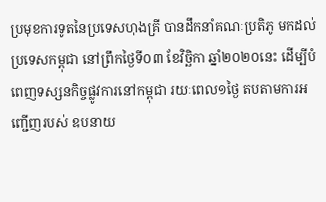ប្រមុខការទូតនៃប្រទេសហុងគ្រី បានដឹកនាំគណៈប្រតិភូ មកដល់ប្រទេសកម្ពុជា នៅព្រឹកថ្ងៃទី០៣ ខែវិច្ឆិកា ឆ្នាំ២០២០នេះ ដើម្បីបំពេញទស្សនកិច្ចផ្លូវការនៅកម្ពុជា រយៈពេល១ថ្ងៃ តបតាមការអញ្ជើញរបស់ ឧបនាយ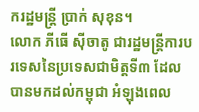ករដ្ឋមន្រ្តី ប្រាក់ សុខុន។
លោក ភីធើ ស៊ីចាតូ ជារដ្ឋមន្រ្តីការបរទេសនៃប្រទេសជាមិត្តទី៣ ដែលបានមកដល់កម្ពុជា អំឡុងពេល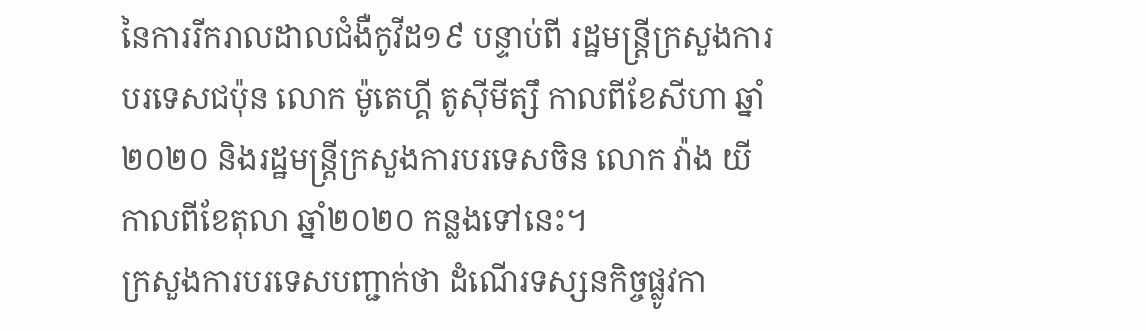នៃការរីករាលដាលជំងឺកូវីដ១៩ បន្ទាប់ពី រដ្ឋមន្រ្តីក្រសួងការបរទេសជប៉ុន លោក ម៉ូតេហ្គី តូស៊ីមីត្សឹ កាលពីខែសីហា ឆ្នាំ២០២០ និងរដ្ឋមន្រ្តីក្រសួងការបរទេសចិន លោក វ៉ាង យី កាលពីខែតុលា ឆ្នាំ២០២០ កន្លងទៅនេះ។
ក្រសួងការបរទេសបញ្ជាក់ថា ដំណើរទស្សនកិច្ចផ្លូវកា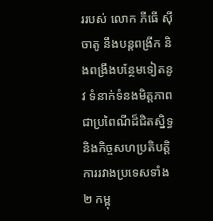ររបស់ លោក ភីធើ ស៊ីចាតូ នឹងបន្តពង្រីក និងពង្រឹងបន្ថែមទៀតនូវ ទំនាក់ទំនងមិត្តភាពជាប្រពៃណីដ៏ជិតស្និទ្ធ និងកិច្ចសហប្រតិបត្តិការរវាងប្រទេសទាំង២ កម្ពុ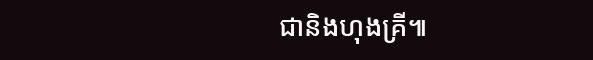ជានិងហុងគ្រី៕